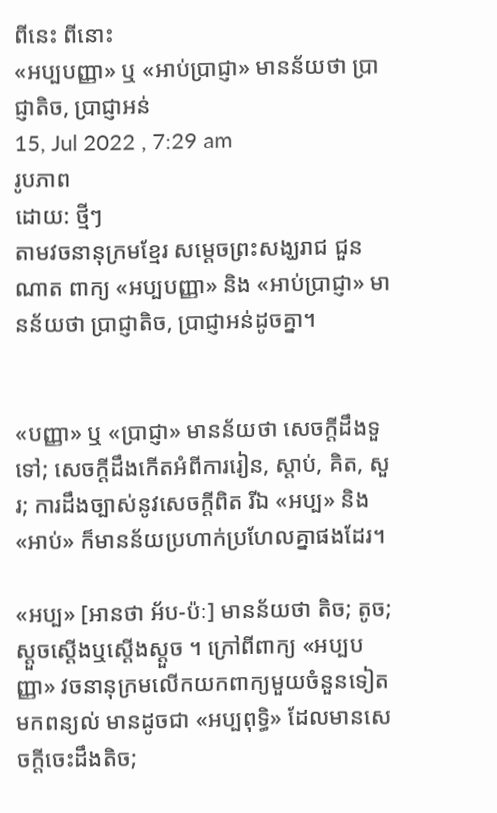ពីនេះ ពីនោះ
«អប្បបញ្ញា» ឬ «អាប់ប្រាជ្ញា» មានន័យថា ប្រាជ្ញាតិច, ប្រាជ្ញាអន់
15, Jul 2022 , 7:29 am
រូបភាព
ដោយ: ថ្មីៗ
តាមវចនានុក្រមខ្មែរ សម្តេចព្រះសង្ឃរាជ ជួន ណាត ពាក្យ «អប្បបញ្ញា» និង «អាប់ប្រាជ្ញា» មានន័យថា ប្រាជ្ញាតិច, ប្រាជ្ញាអន់ដូចគ្នា។


«បញ្ញា» ឬ «ប្រាជ្ញា» មានន័យថា សេចក្ដីដឹងទួទៅ; សេចក្ដីដឹងកើតអំពីការរៀន, ស្ដាប់, គិត, សួរ; ការដឹងច្បាស់នូវសេចក្ដីពិត រីឯ «អប្ប» និង «អាប់» ក៏មានន័យប្រហាក់ប្រហែលគ្នាផងដែរ។

«អប្ប» [អានថា អ័ប-ប៉ៈ] មានន័យថា តិច; តូច; ស្ដួចស្ដើងឬស្ដើងស្ដួច ។ ក្រៅពីពាក្យ «អប្បបញ្ញា» វចនានុក្រមលើកយកពាក្យមួយចំនួនទៀតមកពន្យល់ មានដូចជា «អប្បពុទ្ធិ» ដែលមានសេចក្ដីចេះដឹងតិច;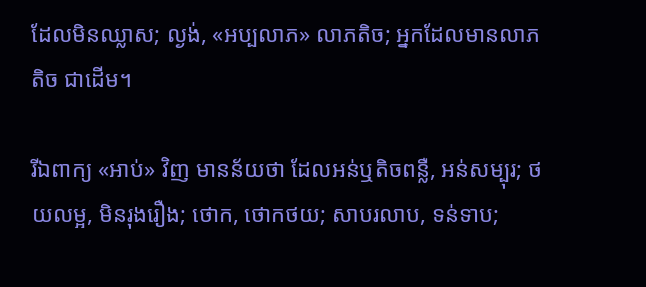ដែលមិនឈ្លាស; ល្ងង់, «អប្បលាភ» លាភតិច; អ្នកដែលមានលាភតិច ជាដើម។

រីឯពាក្យ «អាប់» វិញ មានន័យថា ដែលអន់ឬតិចពន្លឺ, អន់សម្បុរ; ថយលម្អ, មិនរុងរឿង; ថោក, ថោកថយ; សាបរលាប, ទន់ទាប;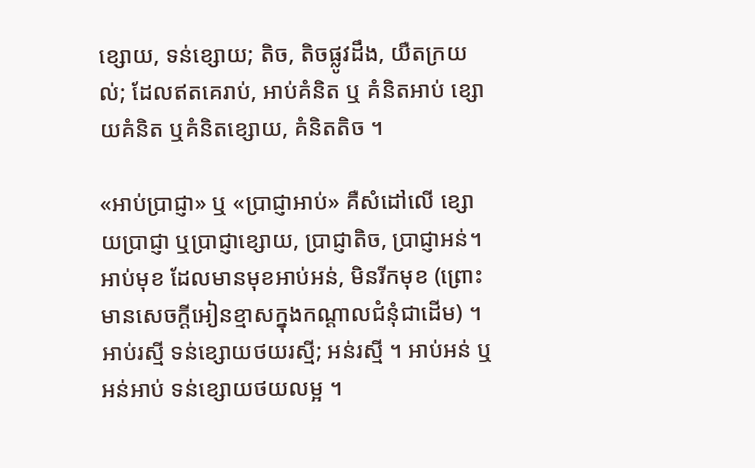ខ្សោយ, ទន់ខ្សោយ; តិច, តិចផ្លូវដឹង, យឺតក្រយល់; ដែលឥតគេរាប់, អាប់គំនិត ឬ គំនិតអាប់ ខ្សោយគំនិត ឬគំនិតខ្សោយ, គំនិតតិច ។

«អាប់ប្រាជ្ញា» ឬ «ប្រាជ្ញាអាប់» គឺសំដៅលើ ខ្សោយប្រាជ្ញា ឬប្រាជ្ញាខ្សោយ, ប្រាជ្ញាតិច, ប្រាជ្ញាអន់។ អាប់មុខ ដែលមានមុខអាប់អន់, មិនរីកមុខ (ព្រោះមានសេចក្ដីអៀនខ្មាសក្នុងកណ្ដាលជំនុំជាដើម) ។ អាប់រស្មី ទន់ខ្សោយថយរស្មី; អន់រស្មី ។ អាប់អន់ ឬ អន់អាប់ ទន់ខ្សោយថយលម្អ ។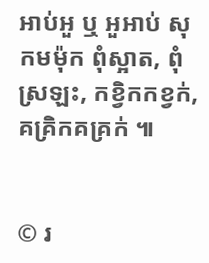អាប់អួ ឬ អួអាប់ សុកមម៉ុក ពុំស្អាត, ពុំស្រឡះ, កខ្វិកកខ្វក់, គគ្រិកគគ្រក់ ៕


© រ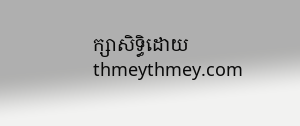ក្សាសិទ្ធិដោយ thmeythmey.com